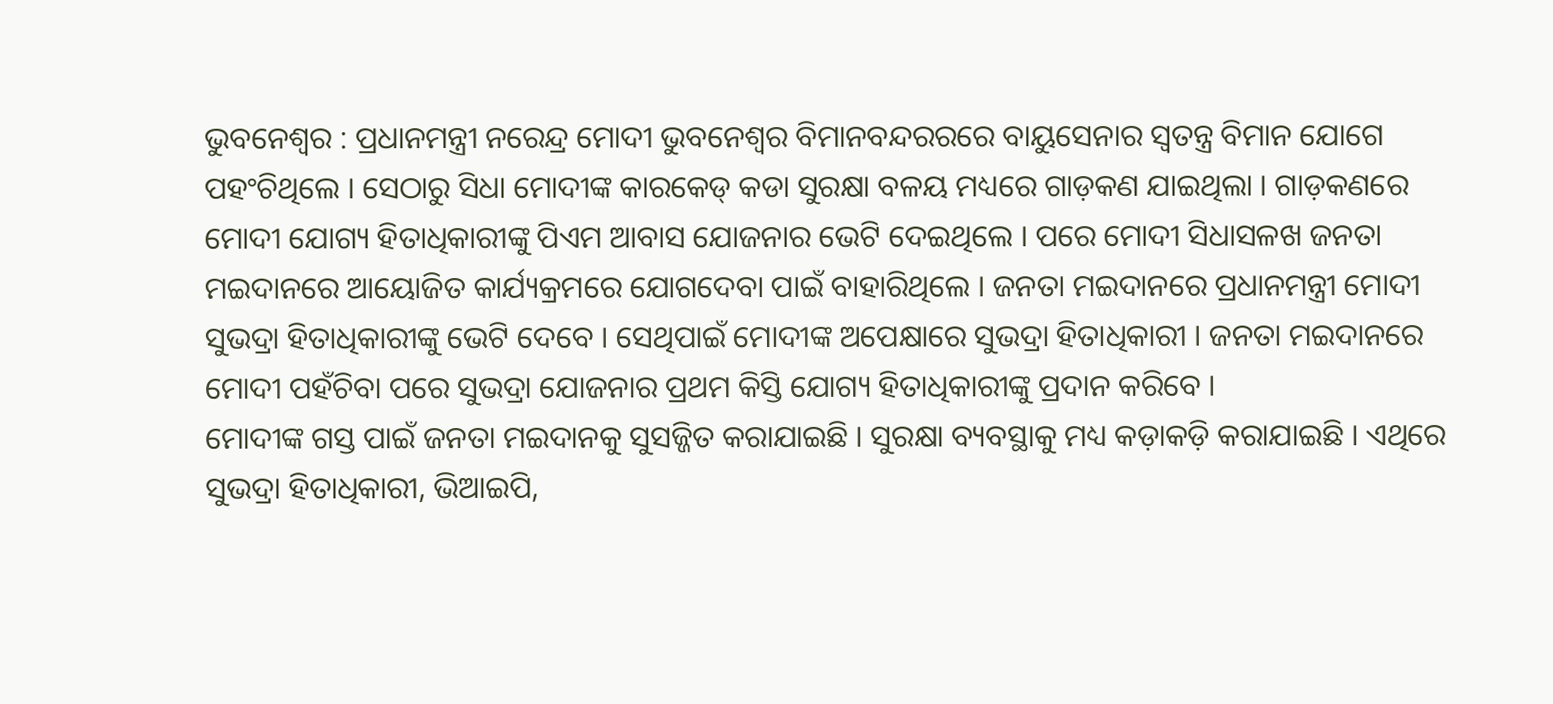ଭୁବନେଶ୍ୱର : ପ୍ରଧାନମନ୍ତ୍ରୀ ନରେନ୍ଦ୍ର ମୋଦୀ ଭୁବନେଶ୍ୱର ବିମାନବନ୍ଦରରରେ ବାୟୁସେନାର ସ୍ୱତନ୍ତ୍ର ବିମାନ ଯୋଗେ ପହଂଚିଥିଲେ । ସେଠାରୁ ସିଧା ମୋଦୀଙ୍କ କାରକେଡ୍ କଡା ସୁରକ୍ଷା ବଳୟ ମଧ୍ୟରେ ଗାଡ଼କଣ ଯାଇଥିଲା । ଗାଡ଼କଣରେ ମୋଦୀ ଯୋଗ୍ୟ ହିତାଧିକାରୀଙ୍କୁ ପିଏମ ଆବାସ ଯୋଜନାର ଭେଟି ଦେଇଥିଲେ । ପରେ ମୋଦୀ ସିଧାସଳଖ ଜନତା ମଇଦାନରେ ଆୟୋଜିତ କାର୍ଯ୍ୟକ୍ରମରେ ଯୋଗଦେବା ପାଇଁ ବାହାରିଥିଲେ । ଜନତା ମଇଦାନରେ ପ୍ରଧାନମନ୍ତ୍ରୀ ମୋଦୀ ସୁଭଦ୍ରା ହିତାଧିକାରୀଙ୍କୁ ଭେଟି ଦେବେ । ସେଥିପାଇଁ ମୋଦୀଙ୍କ ଅପେକ୍ଷାରେ ସୁଭଦ୍ରା ହିତାଧିକାରୀ । ଜନତା ମଇଦାନରେ ମୋଦୀ ପହଁଚିବା ପରେ ସୁଭଦ୍ରା ଯୋଜନାର ପ୍ରଥମ କିସ୍ତି ଯୋଗ୍ୟ ହିତାଧିକାରୀଙ୍କୁ ପ୍ରଦାନ କରିବେ ।
ମୋଦୀଙ୍କ ଗସ୍ତ ପାଇଁ ଜନତା ମଇଦାନକୁ ସୁସଜ୍ଜିତ କରାଯାଇଛି । ସୁରକ୍ଷା ବ୍ୟବସ୍ଥାକୁ ମଧ୍ୟ କଡ଼ାକଡ଼ି କରାଯାଇଛି । ଏଥିରେ ସୁଭଦ୍ରା ହିତାଧିକାରୀ, ଭିଆଇପି,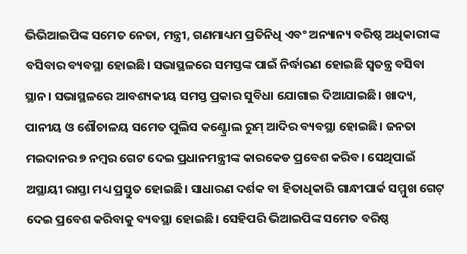ଭିଭିଆଇପିଙ୍କ ସମେତ ନେତା, ମନ୍ତ୍ରୀ, ଗଣମାଧ୍ୟମ ପ୍ରତିନିଧି ଏବଂ ଅନ୍ୟାନ୍ୟ ବରିଷ୍ଠ ଅଧିକାରୀଙ୍କ ବସିବାର ବ୍ୟବସ୍ଥା ହୋଇଛି। ସଭାସ୍ଥଳରେ ସମସ୍ତଙ୍କ ପାଇଁ ନିର୍ଦ୍ଧାରଣ ହୋଇଛି ସ୍ୱତନ୍ତ୍ର ବସିବା ସ୍ଥାନ। ସଭାସ୍ଥଳରେ ଆବଶ୍ୟକୀୟ ସମସ୍ତ ପ୍ରକାର ସୁବିଧା ଯୋଗାଇ ଦିଆଯାଇଛି। ଖାଦ୍ୟ, ପାନୀୟ ଓ ଶୌଚାଳୟ ସମେତ ପୁଲିସ କଣ୍ଟ୍ରୋଲ ରୁମ୍ ଆଦିର ବ୍ୟବସ୍ଥା ହୋଇଛି। ଜନତା ମଇଦାନର ୭ ନମ୍ବର ଗେଟ ଦେଇ ପ୍ରଧାନମନ୍ତ୍ରୀଙ୍କ କାରକେଡ ପ୍ରବେଶ କରିବ। ସେଥିପାଇଁ ଅସ୍ଥାୟୀ ରାସ୍ତା ମଧ୍ୟ ପ୍ରସ୍ତୁତ ହୋଇଛି। ସାଧାରଣ ଦର୍ଶକ ବା ହିତାଧିକାରି ଗାନ୍ଧୀପାର୍କ ସମ୍ମୁଖ ଗେଟ୍ ଦେଇ ପ୍ରବେଶ କରିବାକୁ ବ୍ୟବସ୍ଥା ହୋଇଛି। ସେହିପରି ଭିଆଇପିଙ୍କ ସମେତ ବରିଷ୍ଠ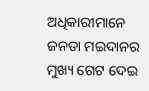ଅଧିକାରୀମାନେ ଜନତା ମଇଦାନର ମୁଖ୍ୟ ଗେଟ ଦେଇ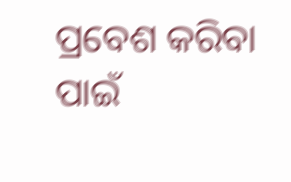ପ୍ରବେଶ କରିବା ପାଇଁ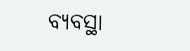ବ୍ୟବସ୍ଥା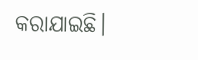କରାଯାଇଛି।